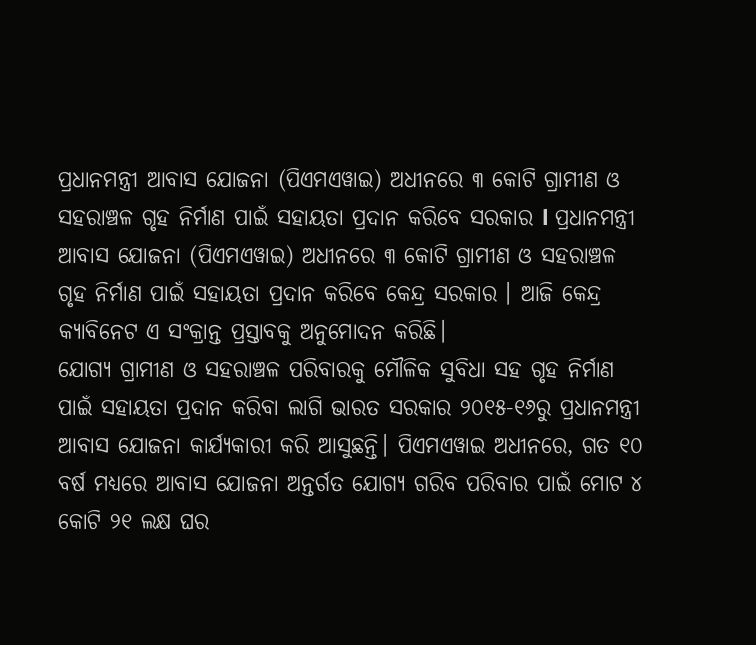ପ୍ରଧାନମନ୍ତ୍ରୀ ଆବାସ ଯୋଜନା (ପିଏମଏୱାଇ) ଅଧୀନରେ ୩ କୋଟି ଗ୍ରାମୀଣ ଓ ସହରାଞ୍ଚଳ ଗୃହ ନିର୍ମାଣ ପାଇଁ ସହାୟତା ପ୍ରଦାନ କରିବେ ସରକାର l ପ୍ରଧାନମନ୍ତ୍ରୀ ଆବାସ ଯୋଜନା (ପିଏମଏୱାଇ) ଅଧୀନରେ ୩ କୋଟି ଗ୍ରାମୀଣ ଓ ସହରାଞ୍ଚଳ ଗୃହ ନିର୍ମାଣ ପାଇଁ ସହାୟତା ପ୍ରଦାନ କରିବେ କେନ୍ଦ୍ର ସରକାର । ଆଜି କେନ୍ଦ୍ର କ୍ୟାବିନେଟ ଏ ସଂକ୍ରାନ୍ତ ପ୍ରସ୍ତାବକୁ ଅନୁମୋଦନ କରିଛି।
ଯୋଗ୍ୟ ଗ୍ରାମୀଣ ଓ ସହରାଞ୍ଚଳ ପରିବାରକୁ ମୌଳିକ ସୁବିଧା ସହ ଗୃହ ନିର୍ମାଣ ପାଇଁ ସହାୟତା ପ୍ରଦାନ କରିବା ଲାଗି ଭାରତ ସରକାର ୨୦୧୫-୧୬ରୁ ପ୍ରଧାନମନ୍ତ୍ରୀ ଆବାସ ଯୋଜନା କାର୍ଯ୍ୟକାରୀ କରି ଆସୁଛନ୍ତି। ପିଏମଏୱାଇ ଅଧୀନରେ, ଗତ ୧୦ ବର୍ଷ ମଧ୍ୟରେ ଆବାସ ଯୋଜନା ଅନ୍ତର୍ଗତ ଯୋଗ୍ୟ ଗରିବ ପରିବାର ପାଇଁ ମୋଟ ୪ କୋଟି ୨୧ ଲକ୍ଷ ଘର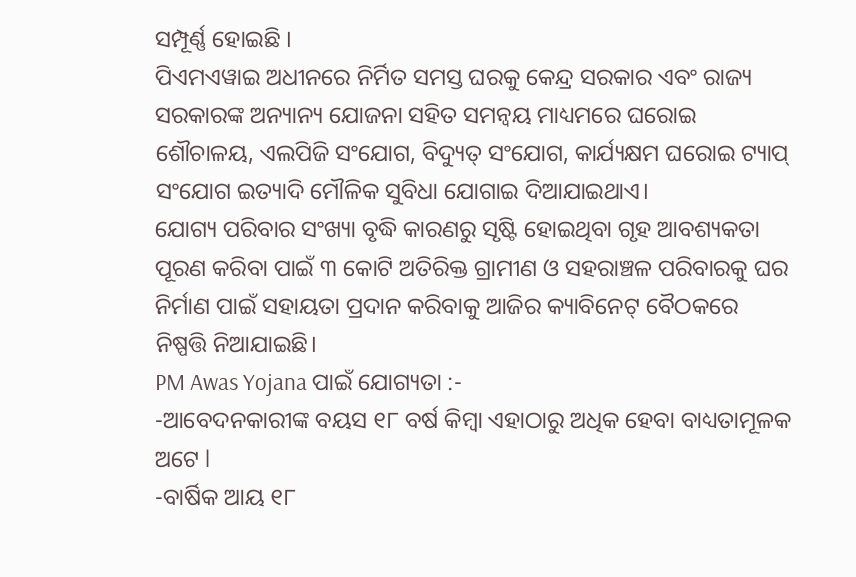ସମ୍ପୂର୍ଣ୍ଣ ହୋଇଛି ।
ପିଏମଏୱାଇ ଅଧୀନରେ ନିର୍ମିତ ସମସ୍ତ ଘରକୁ କେନ୍ଦ୍ର ସରକାର ଏବଂ ରାଜ୍ୟ ସରକାରଙ୍କ ଅନ୍ୟାନ୍ୟ ଯୋଜନା ସହିତ ସମନ୍ୱୟ ମାଧ୍ୟମରେ ଘରୋଇ ଶୌଚାଳୟ, ଏଲପିଜି ସଂଯୋଗ, ବିଦ୍ୟୁତ୍ ସଂଯୋଗ, କାର୍ଯ୍ୟକ୍ଷମ ଘରୋଇ ଟ୍ୟାପ୍ ସଂଯୋଗ ଇତ୍ୟାଦି ମୌଳିକ ସୁବିଧା ଯୋଗାଇ ଦିଆଯାଇଥାଏ।
ଯୋଗ୍ୟ ପରିବାର ସଂଖ୍ୟା ବୃଦ୍ଧି କାରଣରୁ ସୃଷ୍ଟି ହୋଇଥିବା ଗୃହ ଆବଶ୍ୟକତା ପୂରଣ କରିବା ପାଇଁ ୩ କୋଟି ଅତିରିକ୍ତ ଗ୍ରାମୀଣ ଓ ସହରାଞ୍ଚଳ ପରିବାରକୁ ଘର ନିର୍ମାଣ ପାଇଁ ସହାୟତା ପ୍ରଦାନ କରିବାକୁ ଆଜିର କ୍ୟାବିନେଟ୍ ବୈଠକରେ ନିଷ୍ପତ୍ତି ନିଆଯାଇଛି।
PM Awas Yojana ପାଇଁ ଯୋଗ୍ୟତା :-
-ଆବେଦନକାରୀଙ୍କ ବୟସ ୧୮ ବର୍ଷ କିମ୍ବା ଏହାଠାରୁ ଅଧିକ ହେବା ବାଧ୍ୟତାମୂଳକ ଅଟେ l
-ବାର୍ଷିକ ଆୟ ୧୮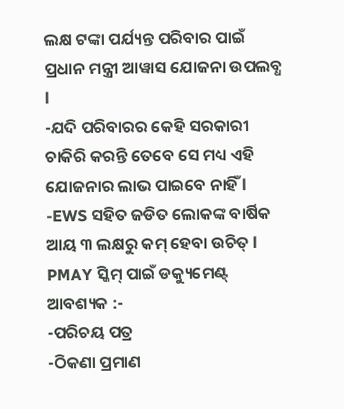ଲକ୍ଷ ଟଙ୍କା ପର୍ଯ୍ୟନ୍ତ ପରିବାର ପାଇଁ ପ୍ରଧାନ ମନ୍ତ୍ରୀ ଆୱାସ ଯୋଜନା ଉପଲବ୍ଧ l
-ଯଦି ପରିବାରର କେହି ସରକାରୀ ଚାକିରି କରନ୍ତି ତେବେ ସେ ମଧ୍ୟ ଏହି ଯୋଜନାର ଲାଭ ପାଇବେ ନାହିଁ l
-EWS ସହିତ ଜଡିତ ଲୋକଙ୍କ ବାର୍ଷିକ ଆୟ ୩ ଲକ୍ଷରୁ କମ୍ ହେବା ଉଚିତ୍ l
PMAY ସ୍କିମ୍ ପାଇଁ ଡକ୍ୟୁମେଣ୍ଟ୍ ଆବଶ୍ୟକ :-
-ପରିଚୟ ପତ୍ର
-ଠିକଣା ପ୍ରମାଣ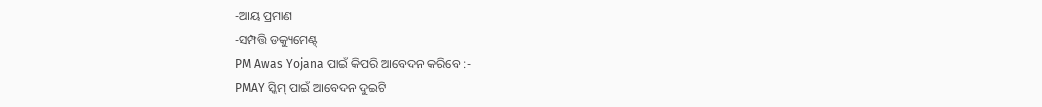-ଆୟ ପ୍ରମାଣ
-ସମ୍ପତ୍ତି ଡକ୍ୟୁମେଣ୍ଟ୍
PM Awas Yojana ପାଇଁ କିପରି ଆବେଦନ କରିବେ :-
PMAY ସ୍କିମ୍ ପାଇଁ ଆବେଦନ ଦୁଇଟି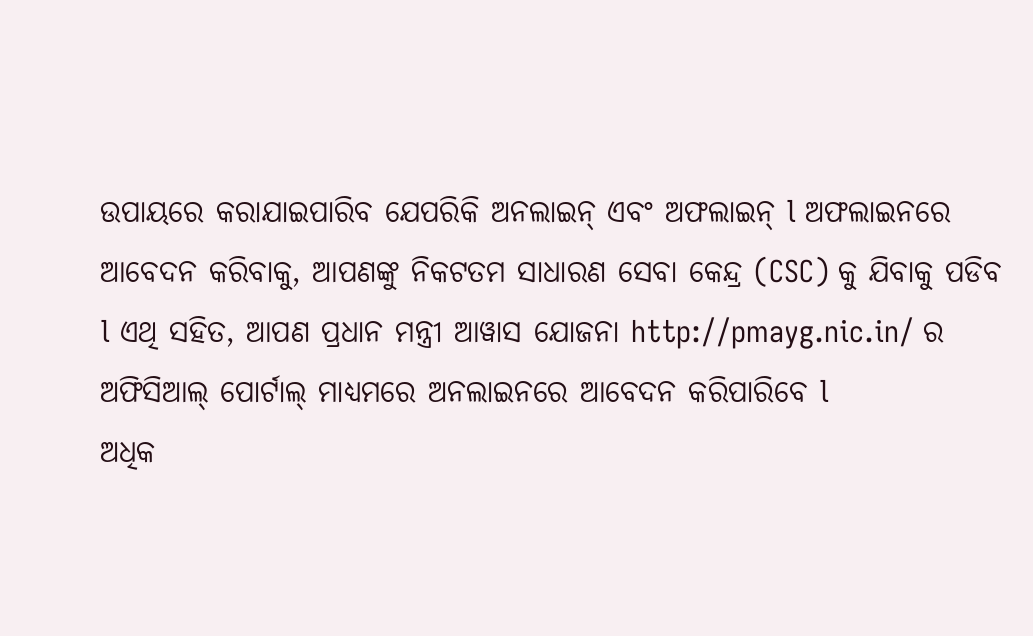ଉପାୟରେ କରାଯାଇପାରିବ ଯେପରିକି ଅନଲାଇନ୍ ଏବଂ ଅଫଲାଇନ୍ l ଅଫଲାଇନରେ ଆବେଦନ କରିବାକୁ, ଆପଣଙ୍କୁ ନିକଟତମ ସାଧାରଣ ସେବା କେନ୍ଦ୍ର (CSC) କୁ ଯିବାକୁ ପଡିବ l ଏଥି ସହିତ, ଆପଣ ପ୍ରଧାନ ମନ୍ତ୍ରୀ ଆୱାସ ଯୋଜନା http://pmayg.nic.in/ ର ଅଫିସିଆଲ୍ ପୋର୍ଟାଲ୍ ମାଧ୍ୟମରେ ଅନଲାଇନରେ ଆବେଦନ କରିପାରିବେ l
ଅଧିକ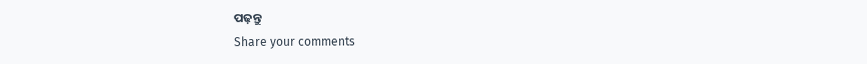ପଢ଼ନ୍ତୁ
Share your comments